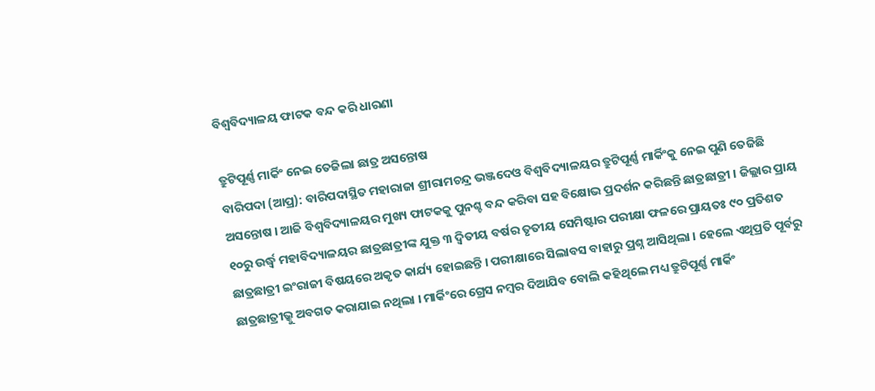ବିଶ୍ୱବିଦ୍ୟାଳୟ ଫାଟକ ବନ୍ଦ କରି ଧାରଣା

ତ୍ରୁଟିପୂର୍ଣ୍ଣ ମାର୍କିଂ ନେଇ ତେଜିଲା ଛାତ୍ର ଅସନ୍ତୋଷ
ବାରିପଦା (ଆପ୍ର): ବାରିପଦାସ୍ଥିତ ମହାରାଜା ଶ୍ରୀରାମଚନ୍ଦ୍ର ଭଞ୍ଜଦେଓ ବିଶ୍ୱବିଦ୍ୟାଳୟର ତ୍ରୁଟିପୂର୍ଣ୍ଣ ମାର୍କିଂକୁ ନେଇ ପୁଣି ତେଜିଛି ଅସନ୍ତୋଷ । ଆଜି ବିଶ୍ୱବିଦ୍ୟାଳୟର ମୁଖ୍ୟ ଫାଟକକୁ ପୁନଶ୍ଚ ବନ୍ଦ କରିବା ସହ ବିକ୍ଷୋଭ ପ୍ରଦର୍ଶନ କରିଛନ୍ତି ଛାତ୍ରଛାତ୍ରୀ । ଜିଲ୍ଲାର ପ୍ରାୟ ୧୦ରୁ ଉର୍ଦ୍ଧ୍ୱ ମହାବିଦ୍ୟାଳୟର ଛାତ୍ରଛାତ୍ରୀଙ୍କ ଯୁକ୍ତ ୩ ଦ୍ୱିତୀୟ ବର୍ଷର ତୃତୀୟ ସେମିଷ୍ଟାର ପରୀକ୍ଷା ଫଳରେ ପ୍ରାୟତଃ ୯୦ ପ୍ରତିଶତ ଛାତ୍ରଛାତ୍ରୀ ଇଂରାଜୀ ବିଷୟରେ ଅକୃତ କାର୍ଯ୍ୟ ହୋଇଛନ୍ତି । ପରୀକ୍ଷାରେ ସିଲାବସ ବାହାରୁ ପ୍ରଶ୍ନ ଆସିଥିଲା । ହେଲେ ଏଥିପ୍ରତି ପୂର୍ବରୁ ଛାତ୍ରଛାତ୍ରୀଭ୍କୁ ଅବଗତ କରାଯାଇ ନଥିଲା । ମାର୍କିଂରେ ଗ୍ରେସ ନମ୍ବର ଦିଆଯିବ ବୋଲି କହିଥିଲେ ମଧ୍ୟ ତ୍ରୁଟିପୂର୍ଣ୍ଣ ମାର୍କିଂ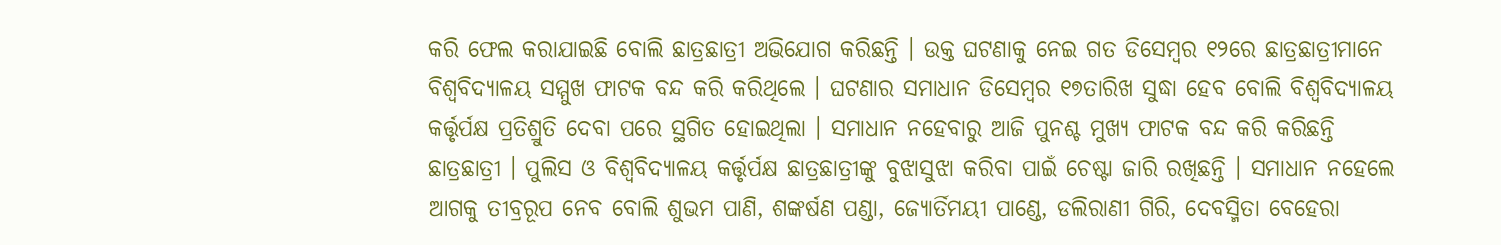କରି ଫେଲ କରାଯାଇଛି ବୋଲି ଛାତ୍ରଛାତ୍ରୀ ଅଭିଯୋଗ କରିଛନ୍ତି । ଉକ୍ତ ଘଟଣାକୁ ନେଇ ଗତ ଡିସେମ୍ବର ୧୨ରେ ଛାତ୍ରଛାତ୍ରୀମାନେ ବିଶ୍ୱବିଦ୍ୟାଳୟ ସମ୍ମୁଖ ଫାଟକ ବନ୍ଦ କରି କରିଥିଲେ । ଘଟଣାର ସମାଧାନ ଡିସେମ୍ବର ୧୭ତାରିଖ ସୁଦ୍ଧା ହେବ ବୋଲି ବିଶ୍ୱବିଦ୍ୟାଳୟ କର୍ତ୍ତୃର୍ପକ୍ଷ ପ୍ରତିଶ୍ରୁତି ଦେବା ପରେ ସ୍ଥଗିତ ହୋଇଥିଲା । ସମାଧାନ ନହେବାରୁ ଆଜି ପୁନଶ୍ଚ ମୁଖ୍ୟ ଫାଟକ ବନ୍ଦ କରି କରିଛନ୍ତି ଛାତ୍ରଛାତ୍ରୀ । ପୁଲିସ ଓ ବିଶ୍ୱବିଦ୍ୟାଳୟ କର୍ତ୍ତୃର୍ପକ୍ଷ ଛାତ୍ରଛାତ୍ରୀଙ୍କୁ ବୁଝାସୁଝା କରିବା ପାଇଁ ଚେଷ୍ଟା ଜାରି ରଖିଛନ୍ତି । ସମାଧାନ ନହେଲେ ଆଗକୁ ତୀବ୍ରରୂପ ନେବ ବୋଲି ଶୁଭମ ପାଣି, ଶଙ୍କର୍ଷଣ ପଣ୍ଡା, ଜ୍ୟୋର୍ତିମୟୀ ପାଣ୍ଡେ, ଡଲିରାଣୀ ଗିରି, ଦେବସ୍ମିତା ବେହେରା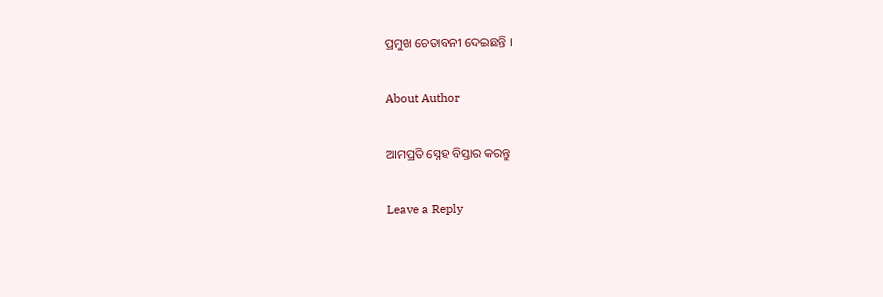ପ୍ରମୁଖ ଚେତାବନୀ ଦେଇଛନ୍ତି ।

About Author

ଆମପ୍ରତି ସ୍ନେହ ବିସ୍ତାର କରନ୍ତୁ

Leave a Reply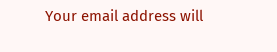Your email address will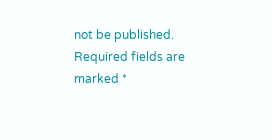not be published. Required fields are marked *